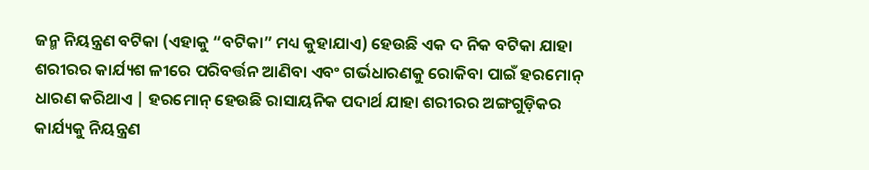ଜନ୍ମ ନିୟନ୍ତ୍ରଣ ବଟିକା (ଏହାକୁ “ବଟିକା” ମଧ୍ୟ କୁହାଯାଏ) ହେଉଛି ଏକ ଦ ନିକ ବଟିକା ଯାହା ଶରୀରର କାର୍ଯ୍ୟଶ ଳୀରେ ପରିବର୍ତ୍ତନ ଆଣିବା ଏବଂ ଗର୍ଭଧାରଣକୁ ରୋକିବା ପାଇଁ ହରମୋନ୍ ଧାରଣ କରିଥାଏ | ହରମୋନ୍ ହେଉଛି ରାସାୟନିକ ପଦାର୍ଥ ଯାହା ଶରୀରର ଅଙ୍ଗଗୁଡ଼ିକର କାର୍ଯ୍ୟକୁ ନିୟନ୍ତ୍ରଣ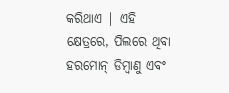କରିଥାଏ | ଏହି କ୍ଷେତ୍ରରେ, ପିଲରେ ଥିବା ହରମୋନ୍ ଡିମ୍ବାଣୁ ଏବଂ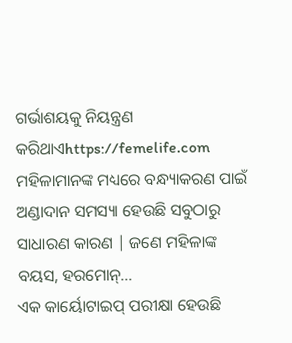ଗର୍ଭାଶୟକୁ ନିୟନ୍ତ୍ରଣ କରିଥାଏhttps://femelife.com
ମହିଳାମାନଙ୍କ ମଧ୍ୟରେ ବନ୍ଧ୍ୟାକରଣ ପାଇଁ ଅଣ୍ଡାଦାନ ସମସ୍ୟା ହେଉଛି ସବୁଠାରୁ ସାଧାରଣ କାରଣ | ଜଣେ ମହିଳାଙ୍କ ବୟସ, ହରମୋନ୍…
ଏକ କାର୍ୟୋଟାଇପ୍ ପରୀକ୍ଷା ହେଉଛି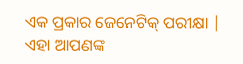ଏକ ପ୍ରକାର ଜେନେଟିକ୍ ପରୀକ୍ଷା | ଏହା ଆପଣଙ୍କ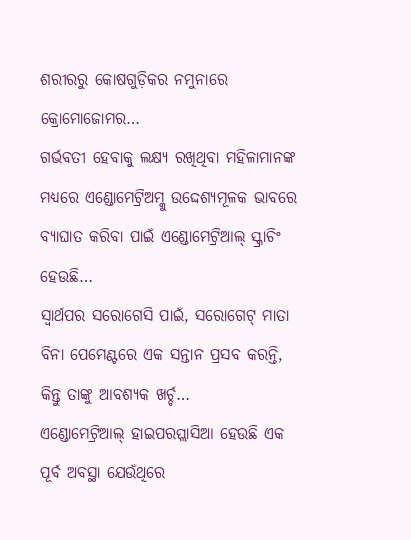ଶରୀରରୁ କୋଷଗୁଡ଼ିକର ନମୁନାରେ କ୍ରୋମୋଜୋମର…
ଗର୍ଭବତୀ ହେବାକୁ ଲକ୍ଷ୍ୟ ରଖିଥିବା ମହିଳାମାନଙ୍କ ମଧ୍ୟରେ ଏଣ୍ଡୋମେଟ୍ରିଅମ୍କୁ ଉଦ୍ଦେଶ୍ୟମୂଳକ ଭାବରେ ବ୍ୟାଘାତ କରିବା ପାଇଁ ଏଣ୍ଡୋମେଟ୍ରିଆଲ୍ ସ୍କ୍ରାଚିଂ ହେଉଛି…
ସ୍ୱାର୍ଥପର ସରୋଗେସି ପାଇଁ, ସରୋଗେଟ୍ ମାତା ବିନା ପେମେଣ୍ଟରେ ଏକ ସନ୍ତାନ ପ୍ରସବ କରନ୍ତି, କିନ୍ତୁ ତାଙ୍କୁ ଆବଶ୍ୟକ ଖର୍ଚ୍ଚ…
ଏଣ୍ଡୋମେଟ୍ରିଆଲ୍ ହାଇପରପ୍ଲାସିଆ ହେଉଛି ଏକ ପୂର୍ବ ଅବସ୍ଥା ଯେଉଁଥିରେ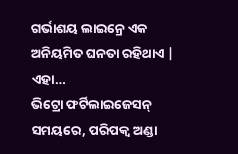ଗର୍ଭାଶୟ ଲାଇନ୍ରେ ଏକ ଅନିୟମିତ ଘନତା ରହିଥାଏ | ଏହା…
ଭିଟ୍ରୋ ଫର୍ଟିଲାଇଜେସନ୍ ସମୟରେ, ପରିପକ୍ୱ ଅଣ୍ଡା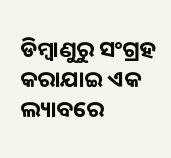ଡିମ୍ବାଣୁରୁ ସଂଗ୍ରହ କରାଯାଇ ଏକ ଲ୍ୟାବରେ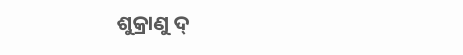ଶୁକ୍ରାଣୁ ଦ୍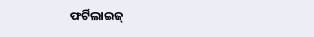ଫର୍ଟିଲାଇଜ୍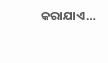କରାଯାଏ…